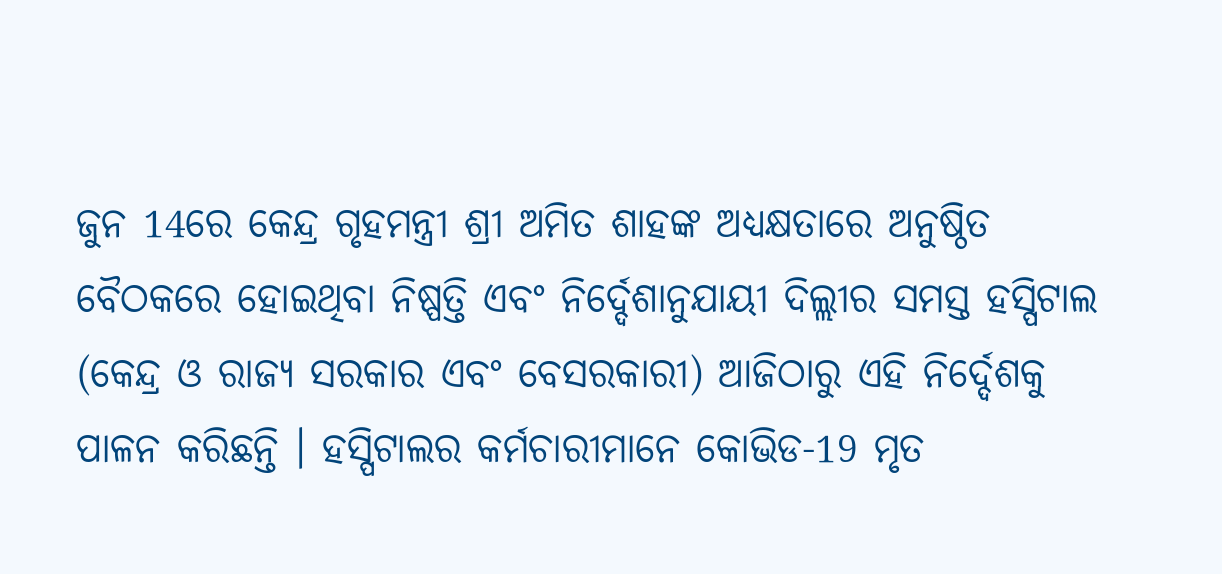ଜୁନ 14ରେ କେନ୍ଦ୍ର ଗୃହମନ୍ତ୍ରୀ ଶ୍ରୀ ଅମିତ ଶାହଙ୍କ ଅଧ୍ୟକ୍ଷତାରେ ଅନୁଷ୍ଠିତ ବୈଠକରେ ହୋଇଥିବା ନିଷ୍ପତ୍ତି ଏବଂ ନିର୍ଦ୍ଦେଶାନୁଯାୟୀ ଦିଲ୍ଲୀର ସମସ୍ତ ହସ୍ପିଟାଲ (କେନ୍ଦ୍ର ଓ ରାଜ୍ୟ ସରକାର ଏବଂ ବେସରକାରୀ) ଆଜିଠାରୁ ଏହି ନିର୍ଦ୍ଦେଶକୁ ପାଳନ କରିଛନ୍ତି । ହସ୍ପିଟାଲର କର୍ମଚାରୀମାନେ କୋଭିଡ-19 ମୃତ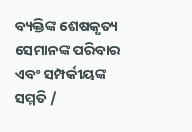ବ୍ୟକ୍ତିଙ୍କ ଶେଷକୃତ୍ୟ ସେମାନଙ୍କ ପରିବାର ଏବଂ ସମ୍ପର୍କୀୟଙ୍କ ସମ୍ମତି /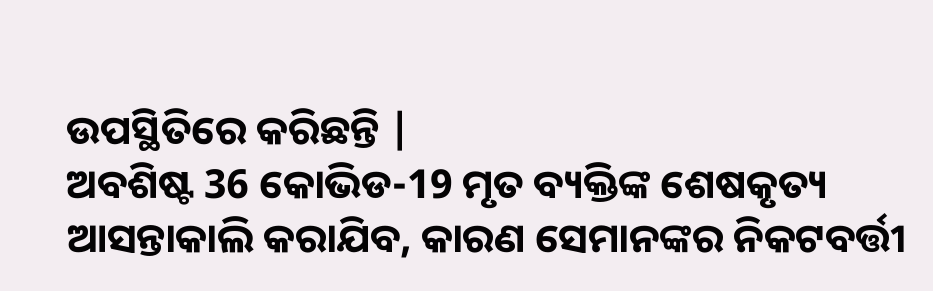ଉପସ୍ଥିତିରେ କରିଛନ୍ତି |
ଅବଶିଷ୍ଟ 36 କୋଭିଡ-19 ମୃତ ବ୍ୟକ୍ତିଙ୍କ ଶେଷକୃତ୍ୟ ଆସନ୍ତାକାଲି କରାଯିବ, କାରଣ ସେମାନଙ୍କର ନିକଟବର୍ତ୍ତୀ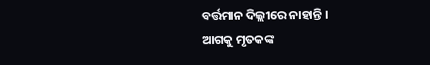ବର୍ତ୍ତମାନ ଦିଲ୍ଲୀରେ ନାହାନ୍ତି ।
ଆଗକୁ ମୃତକଙ୍କ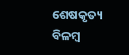ଶେଷକୃତ୍ୟ ବିଳମ୍ବ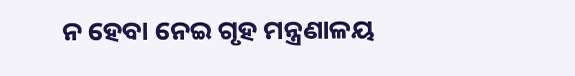ନ ହେବା ନେଇ ଗୃହ ମନ୍ତ୍ରଣାଳୟ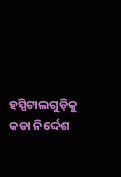ହସ୍ପିଟାଲଗୁଡ଼ିକୁ କଡା ନିର୍ଦ୍ଦେଶ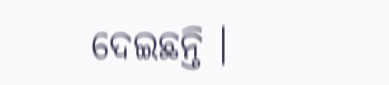ଦେଇଛନ୍ତି ।